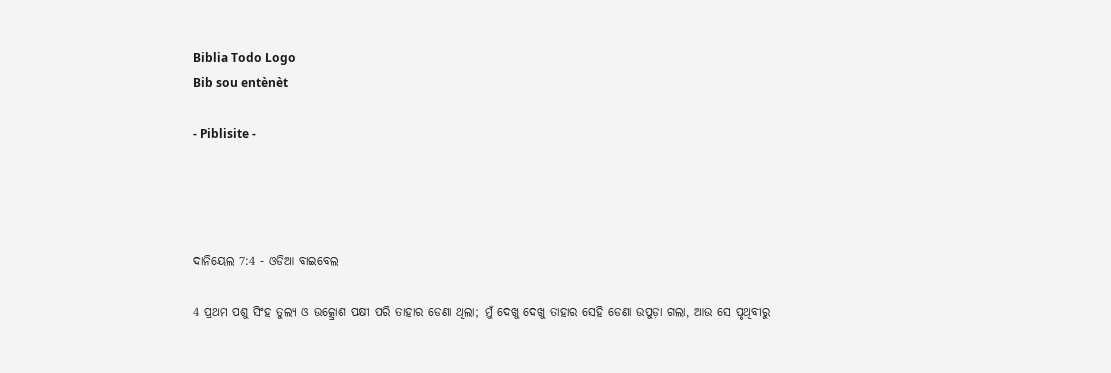Biblia Todo Logo
Bib sou entènèt

- Piblisite -




ଦାନିୟେଲ 7:4 - ଓଡିଆ ବାଇବେଲ

4 ପ୍ରଥମ ପଶୁ ସିଂହ ତୁଲ୍ୟ ଓ ଉତ୍କ୍ରୋଶ ପକ୍ଷୀ ପରି ତାହାର ଡେଣା ଥିଲା; ମୁଁ ଦେଖୁ ଦେଖୁ ତାହାର ସେହି ଡେଣା ଉପୁଡ଼ା ଗଲା, ଆଉ ସେ ପୃଥିବୀରୁ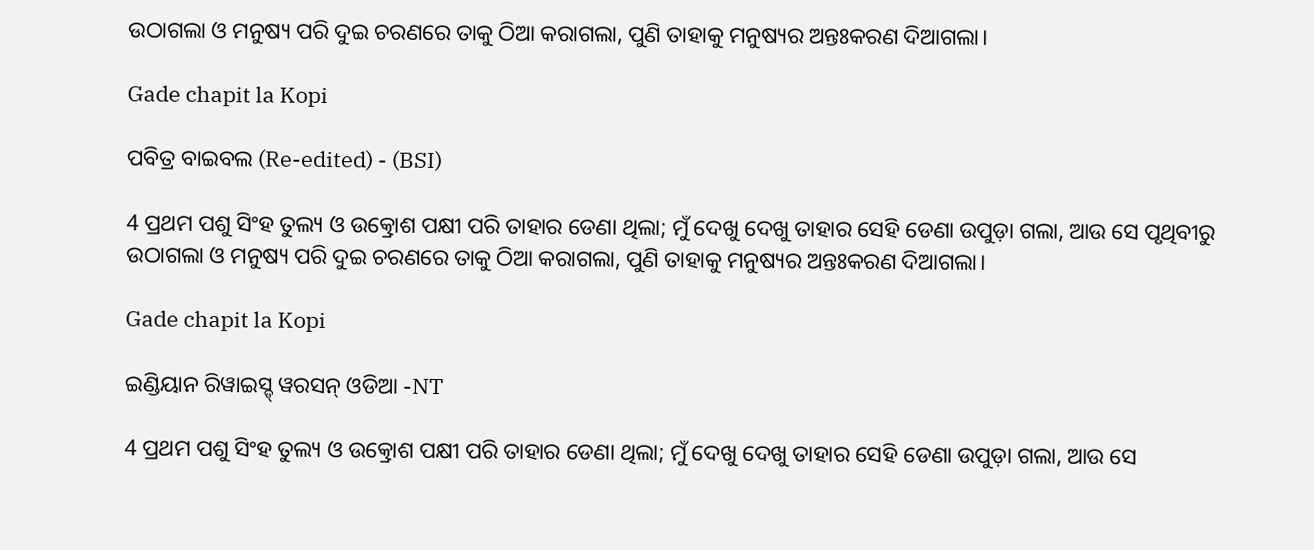ଉଠାଗଲା ଓ ମନୁଷ୍ୟ ପରି ଦୁଇ ଚରଣରେ ତାକୁ ଠିଆ କରାଗଲା, ପୁଣି ତାହାକୁ ମନୁଷ୍ୟର ଅନ୍ତଃକରଣ ଦିଆଗଲା।

Gade chapit la Kopi

ପବିତ୍ର ବାଇବଲ (Re-edited) - (BSI)

4 ପ୍ରଥମ ପଶୁ ସିଂହ ତୁଲ୍ୟ ଓ ଉତ୍କ୍ରୋଶ ପକ୍ଷୀ ପରି ତାହାର ଡେଣା ଥିଲା; ମୁଁ ଦେଖୁ ଦେଖୁ ତାହାର ସେହି ଡେଣା ଉପୁଡ଼ା ଗଲା, ଆଉ ସେ ପୃଥିବୀରୁ ଉଠାଗଲା ଓ ମନୁଷ୍ୟ ପରି ଦୁଇ ଚରଣରେ ତାକୁ ଠିଆ କରାଗଲା, ପୁଣି ତାହାକୁ ମନୁଷ୍ୟର ଅନ୍ତଃକରଣ ଦିଆଗଲା।

Gade chapit la Kopi

ଇଣ୍ଡିୟାନ ରିୱାଇସ୍ଡ୍ ୱରସନ୍ ଓଡିଆ -NT

4 ପ୍ରଥମ ପଶୁ ସିଂହ ତୁଲ୍ୟ ଓ ଉତ୍କ୍ରୋଶ ପକ୍ଷୀ ପରି ତାହାର ଡେଣା ଥିଲା; ମୁଁ ଦେଖୁ ଦେଖୁ ତାହାର ସେହି ଡେଣା ଉପୁଡ଼ା ଗଲା, ଆଉ ସେ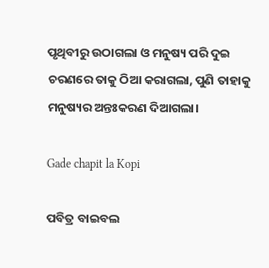ପୃଥିବୀରୁ ଉଠାଗଲା ଓ ମନୁଷ୍ୟ ପରି ଦୁଇ ଚରଣରେ ତାକୁ ଠିଆ କରାଗଲା, ପୁଣି ତାହାକୁ ମନୁଷ୍ୟର ଅନ୍ତଃକରଣ ଦିଆଗଲା।

Gade chapit la Kopi

ପବିତ୍ର ବାଇବଲ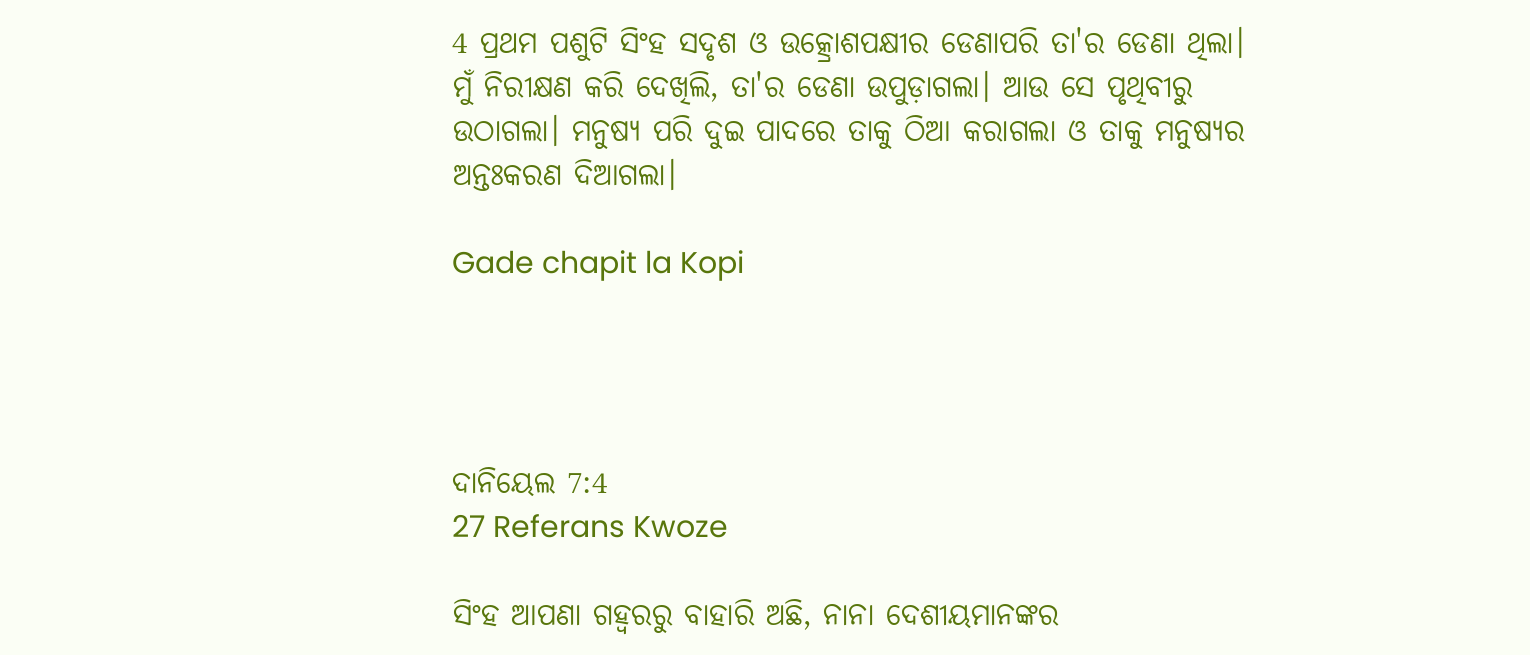4 ପ୍ରଥମ ପଶୁଟି ସିଂହ ସଦୃଶ ଓ ଉତ୍କ୍ରୋଶପକ୍ଷୀର ଡେଣାପରି ତା'ର ଡେଣା ଥିଲା। ମୁଁ ନିରୀକ୍ଷଣ କରି ଦେଖିଲି, ତା'ର ଡେଣା ଉପୁଡ଼ାଗଲା। ଆଉ ସେ ପୃଥିବୀରୁ ଉଠାଗଲା। ମନୁଷ୍ୟ ପରି ଦୁଇ ପାଦରେ ତାକୁ ଠିଆ କରାଗଲା ଓ ତାକୁ ମନୁଷ୍ୟର ଅନ୍ତଃକରଣ ଦିଆଗଲା।

Gade chapit la Kopi




ଦାନିୟେଲ 7:4
27 Referans Kwoze

ସିଂହ ଆପଣା ଗହ୍ୱରରୁ ବାହାରି ଅଛି, ନାନା ଦେଶୀୟମାନଙ୍କର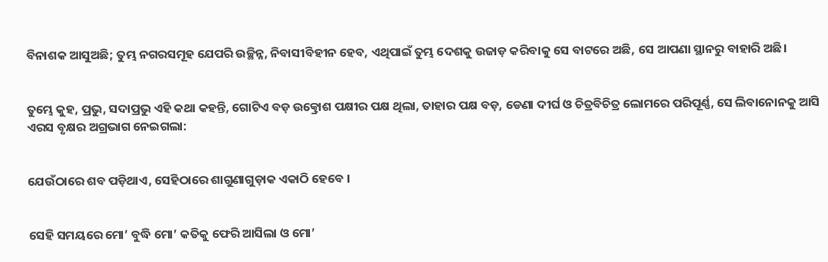ବିନାଶକ ଆସୁଅଛି; ତୁମ୍ଭ ନଗରସମୂହ ଯେପରି ଉଚ୍ଛିନ୍ନ, ନିବାସୀବିହୀନ ହେବ, ଏଥିପାଇଁ ତୁମ୍ଭ ଦେଶକୁ ଉଜାଡ଼ କରିବାକୁ ସେ ବାଟରେ ଅଛି, ସେ ଆପଣା ସ୍ଥାନରୁ ବାହାରି ଅଛି।


ତୁମ୍ଭେ କୁହ, ପ୍ରଭୁ, ସଦାପ୍ରଭୁ ଏହି କଥା କହନ୍ତି, ଗୋଟିଏ ବଡ଼ ଉତ୍କ୍ରୋଶ ପକ୍ଷୀର ପକ୍ଷ ଥିଲା, ତାହାର ପକ୍ଷ ବଡ଼, ଡେଣା ଦୀର୍ଘ ଓ ଚିତ୍ରବିଚିତ୍ର ଲୋମରେ ପରିପୂର୍ଣ୍ଣ, ସେ ଲିବାନୋନକୁ ଆସି ଏରସ ବୃକ୍ଷର ଅଗ୍ରଭାଗ ନେଇଗଲା:


ଯେଉଁଠାରେ ଶବ ପଡ଼ିଥାଏ, ସେହିଠାରେ ଶାଗୁଣାଗୁଡ଼ାକ ଏକାଠି ହେବେ ।


ସେହି ସମୟରେ ମୋ’ ବୁଦ୍ଧି ମୋ’ କତିକୁ ଫେରି ଆସିଲା ଓ ମୋ’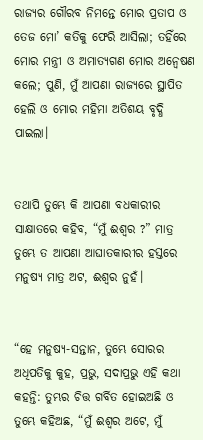ରାଜ୍ୟର ଗୌରବ ନିମନ୍ତେ ମୋର ପ୍ରତାପ ଓ ତେଜ ମୋ’ କତିକୁ ଫେରି ଆସିଲା; ତହିଁରେ ମୋର ମନ୍ତ୍ରୀ ଓ ଅମାତ୍ୟଗଣ ମୋର ଅନ୍ୱେଷଣ କଲେ; ପୁଣି, ମୁଁ ଆପଣା ରାଜ୍ୟରେ ସ୍ଥାପିତ ହେଲି ଓ ମୋର ମହିମା ଅତିଶୟ ବୃଦ୍ଧି ପାଇଲା।


ତଥାପି ତୁମ୍ଭେ କି ଆପଣା ବଧକାରୀର ସାକ୍ଷାତରେ କହିବ, “ମୁଁ ଈଶ୍ୱର ?” ମାତ୍ର ତୁମ୍ଭେ ତ ଆପଣା ଆଘାତକାରୀର ହସ୍ତରେ ମନୁଷ୍ୟ ମାତ୍ର ଅଟ, ଈଶ୍ୱର ନୁହଁ।


“ହେ ମନୁଷ୍ୟ-ସନ୍ତାନ, ତୁମ୍ଭେ ସୋରର ଅଧିପତିକୁ କୁହ, ପ୍ରଭୁ, ସଦାପ୍ରଭୁ ଏହି କଥା କହନ୍ତି: ତୁମ୍ଭର ଚିତ୍ତ ଗର୍ବିତ ହୋଇଅଛି ଓ ତୁମ୍ଭେ କହିଅଛ, “ମୁଁ ଈଶ୍ୱର ଅଟେ, ମୁଁ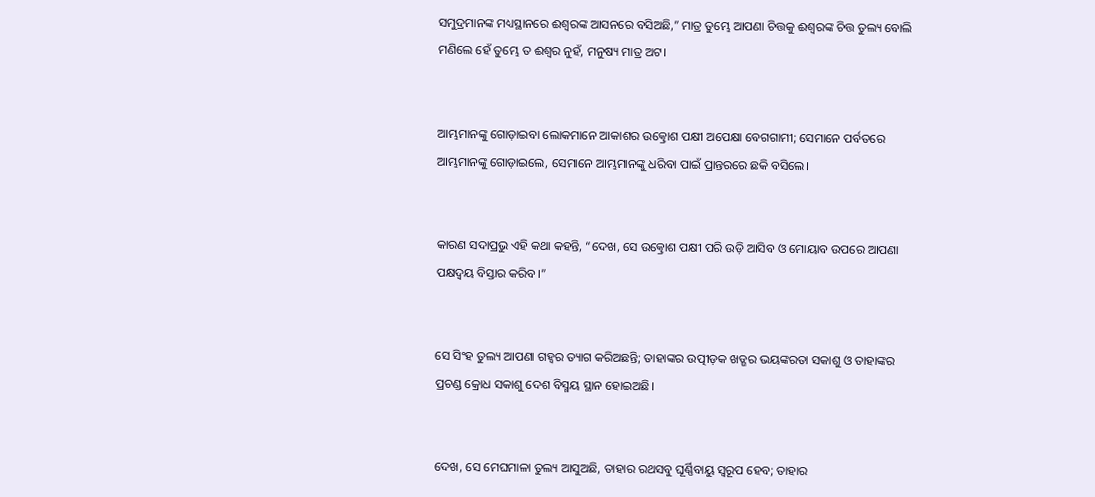ସମୁଦ୍ରମାନଙ୍କ ମଧ୍ୟସ୍ଥାନରେ ଈଶ୍ୱରଙ୍କ ଆସନରେ ବସିଅଛି,” ମାତ୍ର ତୁମ୍ଭେ ଆପଣା ଚିତ୍ତକୁ ଈଶ୍ୱରଙ୍କ ଚିତ୍ତ ତୁଲ୍ୟ ବୋଲି ମଣିଲେ ହେଁ ତୁମ୍ଭେ ତ ଈଶ୍ୱର ନୁହଁ, ମନୁଷ୍ୟ ମାତ୍ର ଅଟ।


ଆମ୍ଭମାନଙ୍କୁ ଗୋଡ଼ାଇବା ଲୋକମାନେ ଆକାଶର ଉତ୍କ୍ରୋଶ ପକ୍ଷୀ ଅପେକ୍ଷା ବେଗଗାମୀ; ସେମାନେ ପର୍ବତରେ ଆମ୍ଭମାନଙ୍କୁ ଗୋଡ଼ାଇଲେ, ସେମାନେ ଆମ୍ଭମାନଙ୍କୁ ଧରିବା ପାଇଁ ପ୍ରାନ୍ତରରେ ଛକି ବସିଲେ।


କାରଣ ସଦାପ୍ରଭୁ ଏହି କଥା କହନ୍ତି, “ଦେଖ, ସେ ଉତ୍କ୍ରୋଶ ପକ୍ଷୀ ପରି ଉଡ଼ି ଆସିବ ଓ ମୋୟାବ ଉପରେ ଆପଣା ପକ୍ଷଦ୍ୱୟ ବିସ୍ତାର କରିବ।”


ସେ ସିଂହ ତୁଲ୍ୟ ଆପଣା ଗହ୍ୱର ତ୍ୟାଗ କରିଅଛନ୍ତି; ତାହାଙ୍କର ଉତ୍ପୀଡ଼କ ଖଡ୍ଗର ଭୟଙ୍କରତା ସକାଶୁ ଓ ତାହାଙ୍କର ପ୍ରଚଣ୍ଡ କ୍ରୋଧ ସକାଶୁ ଦେଶ ବିସ୍ମୟ ସ୍ଥାନ ହୋଇଅଛି।


ଦେଖ, ସେ ମେଘମାଳା ତୁଲ୍ୟ ଆସୁଅଛି, ତାହାର ରଥସବୁ ଘୂର୍ଣ୍ଣିବାୟୁ ସ୍ୱରୂପ ହେବ; ତାହାର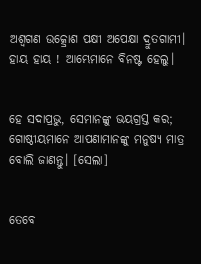ଅଶ୍ୱଗଣ ଉତ୍କ୍ରୋଶ ପକ୍ଷୀ ଅପେକ୍ଷା ଦ୍ରୁତଗାମୀ। ହାୟ ହାୟ ! ଆମ୍ଭେମାନେ ବିନଷ୍ଟ ହେଲୁ।


ହେ ସଦାପ୍ରଭୁ, ସେମାନଙ୍କୁ ଭୟଗ୍ରସ୍ତ କର; ଗୋଷ୍ଠୀୟମାନେ ଆପଣାମାନଙ୍କୁ ମନୁଷ୍ୟ ମାତ୍ର ବୋଲି ଜାଣନ୍ତୁ। [ସେଲା]


ତେବେ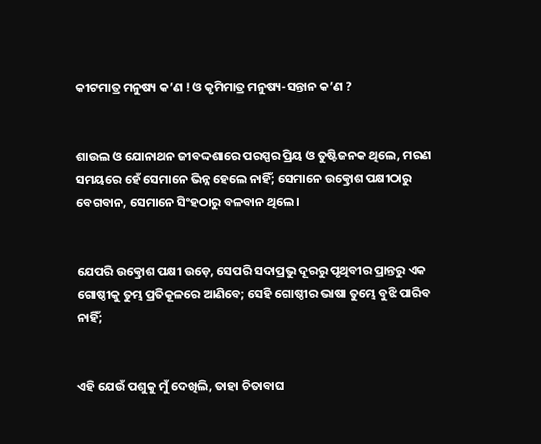କୀଟମାତ୍ର ମନୁଷ୍ୟ କ’ଣ ! ଓ କୃମିମାତ୍ର ମନୁଷ୍ୟ-ସନ୍ତାନ କ’ଣ ?


ଶାଉଲ ଓ ଯୋନାଥନ ଜୀବଦ୍ଦଶାରେ ପରସ୍ପର ପ୍ରିୟ ଓ ତୁଷ୍ଟିଜନକ ଥିଲେ, ମରଣ ସମୟରେ ହେଁ ସେମାନେ ଭିନ୍ନ ହେଲେ ନାହିଁ; ସେମାନେ ଉତ୍କ୍ରୋଶ ପକ୍ଷୀଠାରୁ ବେଗବାନ, ସେମାନେ ସିଂହଠାରୁ ବଳବାନ ଥିଲେ।


ଯେପରି ଉତ୍କ୍ରୋଶ ପକ୍ଷୀ ଉଡ଼େ, ସେପରି ସଦାପ୍ରଭୁ ଦୂରରୁ ପୃଥିବୀର ପ୍ରାନ୍ତରୁ ଏକ ଗୋଷ୍ଠୀକୁ ତୁମ୍ଭ ପ୍ରତିକୂଳରେ ଆଣିବେ; ସେହି ଗୋଷ୍ଠୀର ଭାଷା ତୁମ୍ଭେ ବୁଝି ପାରିବ ନାହିଁ;


ଏହି ଯେଉଁ ପଶୁକୁ ମୁଁ ଦେଖିଲି, ତାହା ଚିତାବାଘ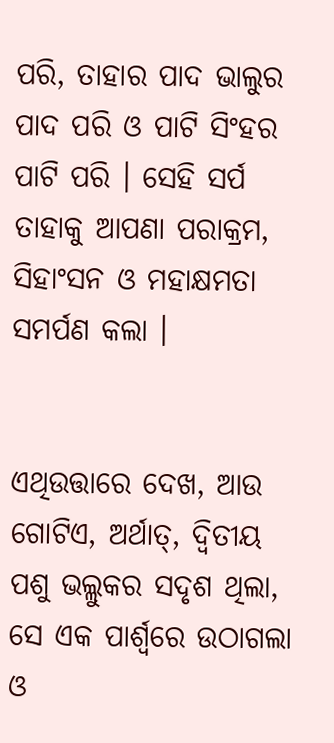ପରି, ତାହାର ପାଦ ଭାଲୁର ପାଦ ପରି ଓ ପାଟି ସିଂହର ପାଟି ପରି । ସେହି ସର୍ପ ତାହାକୁ ଆପଣା ପରାକ୍ରମ, ସିହାଂସନ ଓ ମହାକ୍ଷମତା ସମର୍ପଣ କଲା ।


ଏଥିଉତ୍ତାରେ ଦେଖ, ଆଉ ଗୋଟିଏ, ଅର୍ଥାତ୍‍, ଦ୍ୱିତୀୟ ପଶୁ ଭଲ୍ଲୁକର ସଦୃଶ ଥିଲା, ସେ ଏକ ପାର୍ଶ୍ୱରେ ଉଠାଗଲା ଓ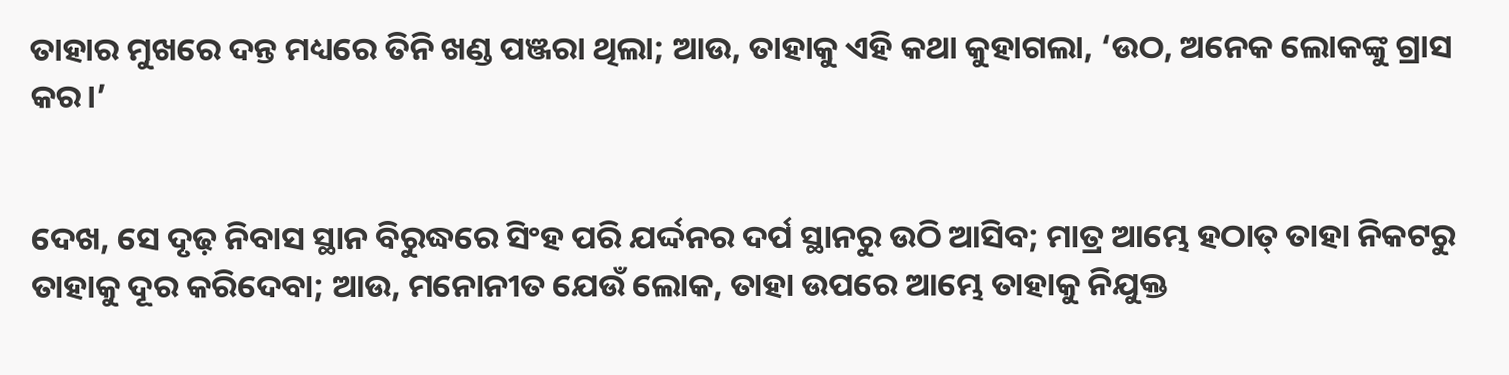ତାହାର ମୁଖରେ ଦନ୍ତ ମଧ୍ୟରେ ତିନି ଖଣ୍ଡ ପଞ୍ଜରା ଥିଲା; ଆଉ, ତାହାକୁ ଏହି କଥା କୁହାଗଲା, ‘ଉଠ, ଅନେକ ଲୋକଙ୍କୁ ଗ୍ରାସ କର।’


ଦେଖ, ସେ ଦୃଢ଼ ନିବାସ ସ୍ଥାନ ବିରୁଦ୍ଧରେ ସିଂହ ପରି ଯର୍ଦ୍ଦନର ଦର୍ପ ସ୍ଥାନରୁ ଉଠି ଆସିବ; ମାତ୍ର ଆମ୍ଭେ ହଠାତ୍ ତାହା ନିକଟରୁ ତାହାକୁ ଦୂର କରିଦେବା; ଆଉ, ମନୋନୀତ ଯେଉଁ ଲୋକ, ତାହା ଉପରେ ଆମ୍ଭେ ତାହାକୁ ନିଯୁକ୍ତ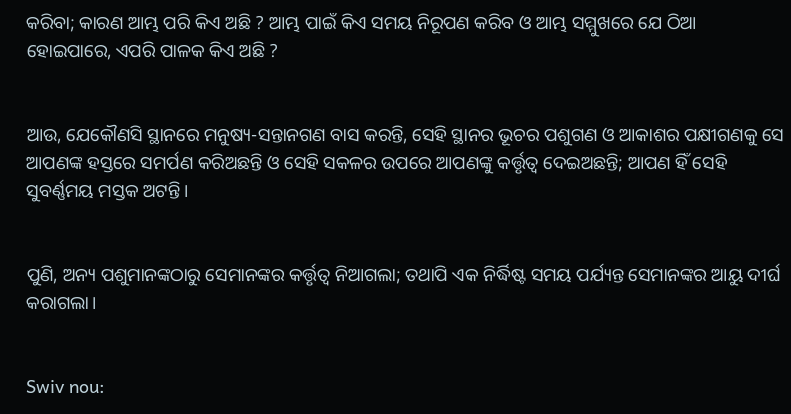କରିବା; କାରଣ ଆମ୍ଭ ପରି କିଏ ଅଛି ? ଆମ୍ଭ ପାଇଁ କିଏ ସମୟ ନିରୂପଣ କରିବ ଓ ଆମ୍ଭ ସମ୍ମୁଖରେ ଯେ ଠିଆ ହୋଇପାରେ, ଏପରି ପାଳକ କିଏ ଅଛି ?


ଆଉ, ଯେକୌଣସି ସ୍ଥାନରେ ମନୁଷ୍ୟ-ସନ୍ତାନଗଣ ବାସ କରନ୍ତି, ସେହି ସ୍ଥାନର ଭୂଚର ପଶୁଗଣ ଓ ଆକାଶର ପକ୍ଷୀଗଣକୁ ସେ ଆପଣଙ୍କ ହସ୍ତରେ ସମର୍ପଣ କରିଅଛନ୍ତି ଓ ସେହି ସକଳର ଉପରେ ଆପଣଙ୍କୁ କର୍ତ୍ତୃତ୍ୱ ଦେଇଅଛନ୍ତି; ଆପଣ ହିଁ ସେହି ସୁବର୍ଣ୍ଣମୟ ମସ୍ତକ ଅଟନ୍ତି।


ପୁଣି, ଅନ୍ୟ ପଶୁମାନଙ୍କଠାରୁ ସେମାନଙ୍କର କର୍ତ୍ତୃତ୍ୱ ନିଆଗଲା; ତଥାପି ଏକ ନିର୍ଦ୍ଧିଷ୍ଟ ସମୟ ପର୍ଯ୍ୟନ୍ତ ସେମାନଙ୍କର ଆୟୁ ଦୀର୍ଘ କରାଗଲା।


Swiv nou: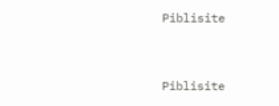Piblisite


Piblisite